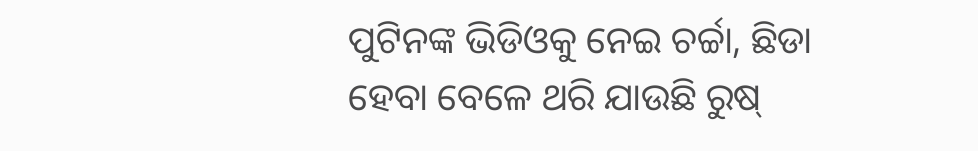ପୁଟିନଙ୍କ ଭିଡିଓକୁ ନେଇ ଚର୍ଚ୍ଚା, ଛିଡା ହେବା ବେଳେ ଥରି ଯାଉଛି ରୁଷ୍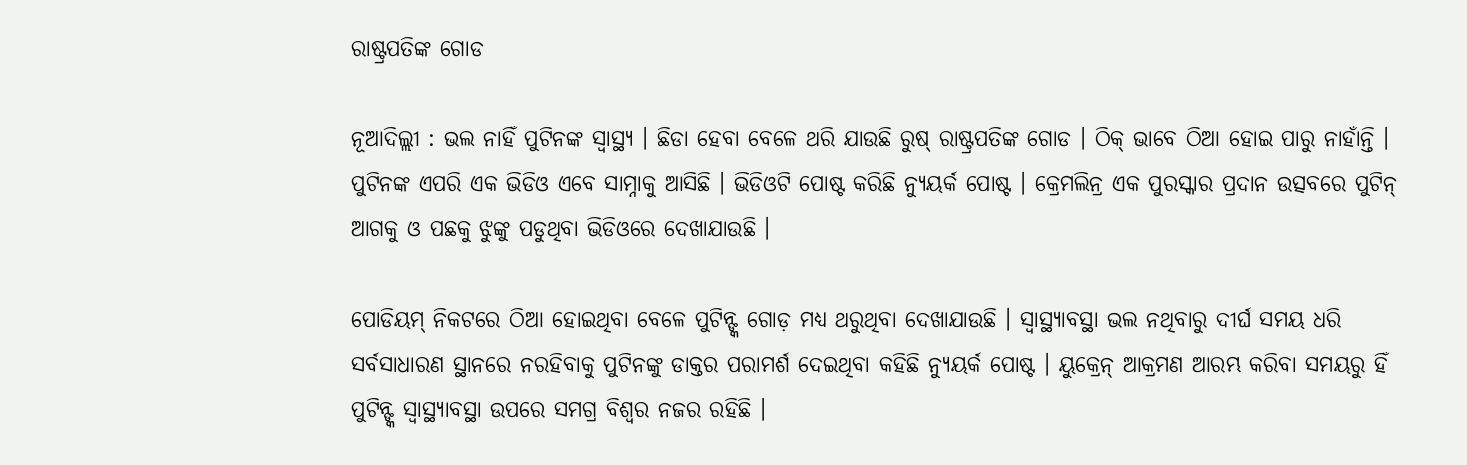ରାଷ୍ଟ୍ରପତିଙ୍କ ଗୋଡ

ନୂଆଦିଲ୍ଲୀ : ଭଲ ନାହିଁ ପୁଟିନଙ୍କ ସ୍ୱାସ୍ଥ୍ୟ । ଛିଡା ହେବା ବେଳେ ଥରି ଯାଉଛି ରୁଷ୍ ରାଷ୍ଟ୍ରପତିଙ୍କ ଗୋଡ । ଠିକ୍‌ ଭାବେ ଠିଆ ହୋଇ ପାରୁ ନାହାଁନ୍ତି । ପୁଟିନଙ୍କ ଏପରି ଏକ ଭିଡିଓ ଏବେ ସାମ୍ନାକୁ ଆସିଛି । ଭିଡିଓଟି ପୋଷ୍ଟ କରିଛି ନ୍ୟୁୟର୍କ ପୋଷ୍ଟ । କ୍ରେମଲିନ୍ର ଏକ ପୁରସ୍କାର ପ୍ରଦାନ ଉତ୍ସବରେ ପୁଟିନ୍ ଆଗକୁ ଓ ପଛକୁ ଝୁଙ୍କୁ ପଡୁଥିବା ଭିଡିଓରେ ଦେଖାଯାଉଛି ।

ପୋଡିୟମ୍ ନିକଟରେ ଠିଆ ହୋଇଥିବା ବେଳେ ପୁଟିନ୍ଙ୍କ ଗୋଡ଼ ମଧ୍ୟ ଥରୁଥିବା ଦେଖାଯାଉଛି । ସ୍ୱାସ୍ଥ୍ୟାବସ୍ଥା ଭଲ ନଥିବାରୁ ଦୀର୍ଘ ସମୟ ଧରି ସର୍ବସାଧାରଣ ସ୍ଥାନରେ ନରହିବାକୁ ପୁଟିନଙ୍କୁ ଡାକ୍ତର ପରାମର୍ଶ ଦେଇଥିବା କହିଛି ନ୍ୟୁୟର୍କ ପୋଷ୍ଟ । ୟୁକ୍ରେନ୍ ଆକ୍ରମଣ ଆରମ୍ଭ କରିବା ସମୟରୁ ହିଁ ପୁଟିନ୍ଙ୍କ ସ୍ୱାସ୍ଥ୍ୟାବସ୍ଥା ଉପରେ ସମଗ୍ର ବିଶ୍ଵର ନଜର ରହିଛି ।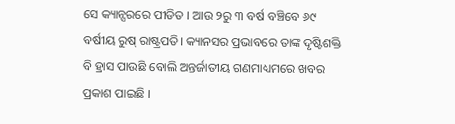ସେ କ୍ୟାନ୍ସରରେ ପୀଡିତ । ଆଉ ୨ରୁ ୩ ବର୍ଷ ବଞ୍ଚିବେ ୬୯ ବର୍ଷୀୟ ରୁଷ୍ ରାଷ୍ଟ୍ରପତି। କ୍ୟାନସର ପ୍ରଭାବରେ ତାଙ୍କ ଦୃଷ୍ଟିଶକ୍ତି ବି ହ୍ରାସ ପାଉଛି ବୋଲି ଅନ୍ତର୍ଜାତୀୟ ଗଣମାଧ୍ୟମରେ ଖବର ପ୍ରକାଶ ପାଇଛି ।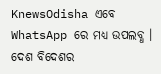KnewsOdisha ଏବେ WhatsApp ରେ ମଧ୍ୟ ଉପଲବ୍ଧ । ଦେଶ ବିଦେଶର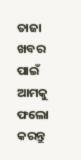ତାଜା ଖବର ପାଇଁ ଆମକୁ ଫଲୋ କରନ୍ତୁ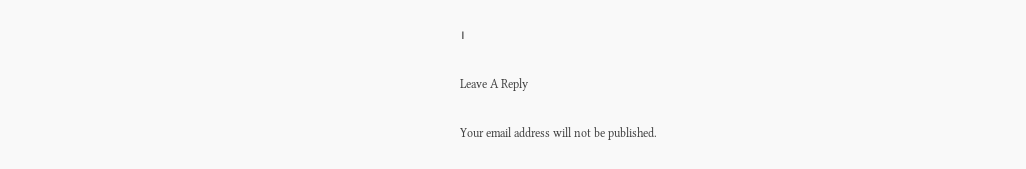।

Leave A Reply

Your email address will not be published.